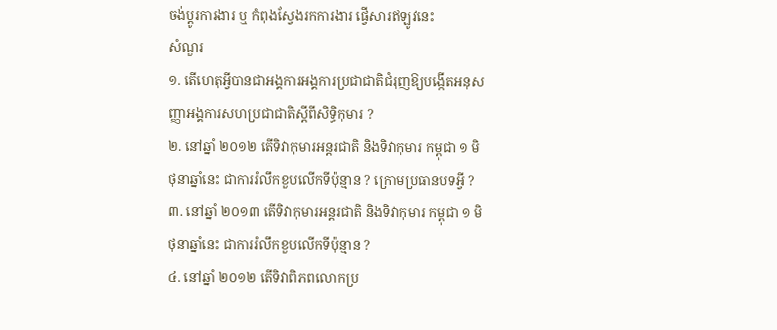ចង់ប្តូរការងារ ឬ កំពុងស្វែងរកការងារ ផ្វើសារឥឡូវនេះ
សំណួរ
១. តើហេតុអ្វីបានជាអង្គការអង្គការប្រជាជាតិជំរុញឱ្យបង្កើតអនុសញ្ញាអង្គការសហប្រជាជាតិស្តីពីសិទ្ធិកុមារ ?
២. នៅឆ្នាំ ២០១២ តើទិវាកុមារអន្តរជាតិ និងទិវាកុមារ កម្ពុជា ១ មិថុនាឆ្នាំនេះ ជាការរំលឹកខួបលើកទីប៉ុន្មាន ? ក្រោមប្រធានបទអ្វី ?
៣. នៅឆ្នាំ ២០១៣ តើទិវាកុមារអន្តរជាតិ និងទិវាកុមារ កម្ពុជា ១ មិថុនាឆ្នាំនេះ ជាការរំលឹកខួបលើកទីប៉ុន្មាន ?
៤. នៅឆ្នាំ ២០១២ តើទិវាពិភពលោកប្រ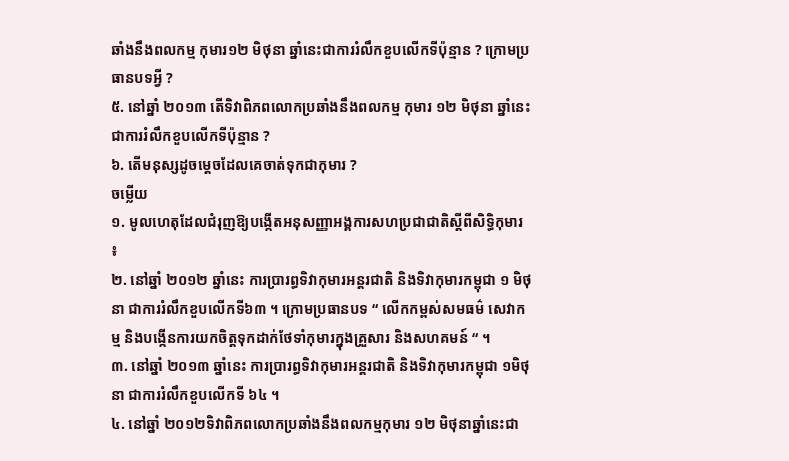ឆាំងនឹងពលកម្ម កុមារ១២ មិថុនា ឆ្នាំនេះជាការរំលឹកខួបលើកទីប៉ុន្មាន ? ក្រោមប្រធានបទអ្វី ?
៥. នៅឆ្នាំ ២០១៣ តើទិវាពិភពលោកប្រឆាំងនឹងពលកម្ម កុមារ ១២ មិថុនា ឆ្នាំនេះជាការរំលឹកខួបលើកទីប៉ុន្មាន ?
៦. តើមនុស្សដូចម្តេចដែលគេចាត់ទុកជាកុមារ ?
ចម្លើយ
១. មូលហេតុដែលជំរុញឱ្យបង្កើតអនុសញ្ញាអង្គការសហប្រជាជាតិស្តីពីសិទ្ធិកុមារ ៖
២. នៅឆ្នាំ ២០១២ ឆ្នាំនេះ ការប្រារព្ធទិវាកុមារអន្តរជាតិ និងទិវាកុមារកម្ពុជា ១ មិថុនា ជាការរំលឹកខួបលើកទី៦៣ ។ ក្រោមប្រធានបទ “ លើកកម្ពស់សមធម៌ សេវាកម្ម និងបង្កើនការយកចិត្តទុកដាក់ថែទាំកុមារក្នុងគ្រួសារ និងសហគមន៍ “ ។
៣. នៅឆ្នាំ ២០១៣ ឆ្នាំនេះ ការប្រារព្ធទិវាកុមារអន្តរជាតិ និងទិវាកុមារកម្ពុជា ១មិថុនា ជាការរំលឹកខួបលើកទី ៦៤ ។
៤. នៅឆ្នាំ ២០១២ទិវាពិភពលោកប្រឆាំងនឹងពលកម្មកុមារ ១២ មិថុនាឆ្នាំនេះជា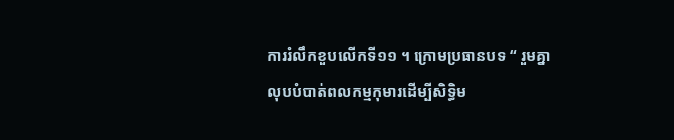ការរំលឹកខួបលើកទី១១ ។ ក្រោមប្រធានបទ “ រួមគ្នាលុបបំបាត់ពលកម្មកុមារដើម្បីសិទ្ធិម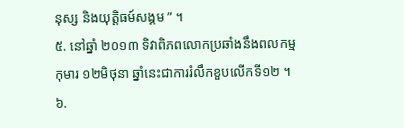នុស្ស និងយុត្តិធម៍សង្គម ” ។
៥. នៅឆ្នាំ ២០១៣ ទិវាពិភពលោកប្រឆាំងនឹងពលកម្ម កុមារ ១២មិថុនា ឆ្នាំនេះជាការរំលឹកខួបលើកទី១២ ។
៦.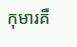កុមារគឺ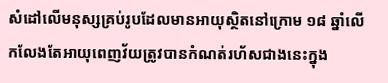សំដៅលើមនុស្សគ្រប់រូបដែលមានអាយុស្ថិតនៅក្រោម ១៨ ឆ្នាំលើកលែងតែអាយុពេញវ័យត្រូវបានកំណត់រហ័សជាងនេះក្នុង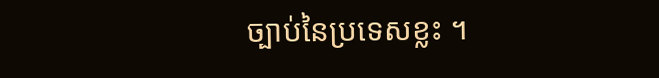ច្បាប់នៃប្រទេសខ្លះ ។